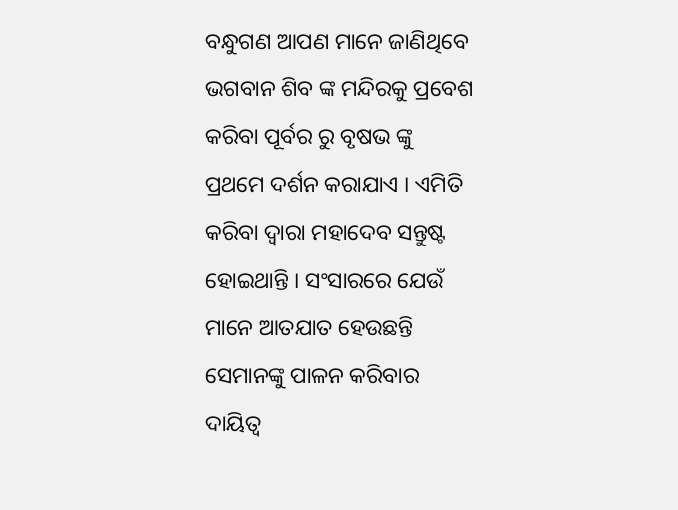ବନ୍ଧୁଗଣ ଆପଣ ମାନେ ଜାଣିଥିବେ ଭଗବାନ ଶିବ ଙ୍କ ମନ୍ଦିରକୁ ପ୍ରବେଶ କରିବା ପୂର୍ବର ରୁ ବୃଷଭ ଙ୍କୁ ପ୍ରଥମେ ଦର୍ଶନ କରାଯାଏ । ଏମିତି କରିବା ଦ୍ଵାରା ମହାଦେବ ସନ୍ତୁଷ୍ଟ ହୋଇଥାନ୍ତି । ସଂସାରରେ ଯେଉଁ ମାନେ ଆତଯାତ ହେଉଛନ୍ତି ସେମାନଙ୍କୁ ପାଳନ କରିବାର ଦାୟିତ୍ଵ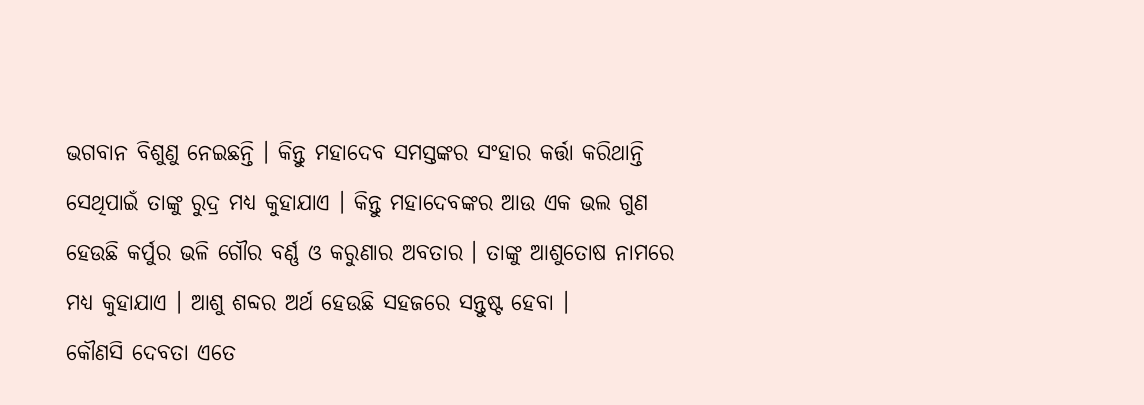ଭଗବାନ ବିଶୁଣୁ ନେଇଛନ୍ତି । କିନ୍ତୁ ମହାଦେବ ସମସ୍ତଙ୍କର ସଂହାର କର୍ତ୍ତା କରିଥାନ୍ତି ସେଥିପାଇଁ ତାଙ୍କୁ ରୁଦ୍ର ମଧ୍ୟ କୁହାଯାଏ । କିନ୍ତୁ ମହାଦେବଙ୍କର ଆଉ ଏକ ଭଲ ଗୁଣ ହେଉଛି କର୍ପୁର ଭଳି ଗୌର ବର୍ଣ୍ଣ ଓ କରୁଣାର ଅବତାର । ତାଙ୍କୁ ଆଶୁତୋଷ ନାମରେ ମଧ୍ୟ କୁହାଯାଏ । ଆଶୁ ଶବ୍ଦର ଅର୍ଥ ହେଉଛି ସହଜରେ ସନ୍ତୁଷ୍ଟ ହେବା ।
କୌଣସି ଦେବତା ଏତେ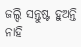ଜଲ୍ଦି ସନ୍ତୁଷ୍ଟ ହୁଅନ୍ତି ନାହି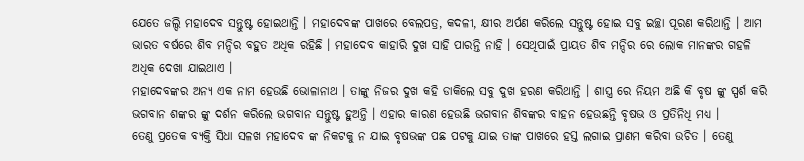ଯେତେ ଜଲ୍ଦି ମହାଦେବ ସନ୍ତୁଷ୍ଟ ହୋଇଥାନ୍ତି । ମହାଦେବଙ୍କ ପାଖରେ ବେଲପତ୍ର, କଦଳୀ, କ୍ଷୀର ଅର୍ପଣ କରିଲେ ସନ୍ତୁଷ୍ଟ ହୋଇ ସବୁ ଇଚ୍ଛା ପୂରଣ କରିଥାନ୍ତି । ଆମ ଭାରତ ବର୍ଷରେ ଶିବ ମନ୍ଦିର ବହୁତ ଅଧିକ ରହିଛି । ମହାଦେବ କାହାରି ଦୁଖ ସାହି ପାରନ୍ତି ନାହି । ସେଥିପାଇଁ ପ୍ରାୟତ ଶିବ ମନ୍ଦିର ରେ ଲୋକ ମାନଙ୍କର ଗହଳି ଅଧିକ ଦେଖା ଯାଇଥାଏ ।
ମହାଦେବଙ୍କର ଅନ୍ୟ ଏକ ନାମ ହେଉଛି ଭୋଳାନାଥ । ତାଙ୍କୁ ନିଜର ଦୁଖ କହି ଡାକିଲେ ସବୁ ଦୁଖ ହରଣ କରିଥାନ୍ତି । ଶାସ୍ତ୍ର ରେ ନିୟମ ଅଛି କି ବୃଷ ଙ୍କୁ ସ୍ପର୍ଶ କରି ଭଗବାନ ଶଙ୍କର ଙ୍କୁ ଦର୍ଶନ କରିଲେ ଭଗବାନ ସନ୍ତୁଷ୍ଟ ହୁଅନ୍ତି । ଏହାର କାରଣ ହେଉଛି ଭଗବାନ ଶିବଙ୍କର ବାହନ ହେଉଛନ୍ତି ବୃଷଭ ଓ ପ୍ରତିନିଧି ମଧ୍ୟ ।
ତେଣୁ ପ୍ରତେକ ବ୍ୟକ୍ତି ସିଧା ସଳଖ ମହାଦେବ ଙ୍କ ନିକଟକୁ ନ ଯାଇ ବୃଷଭଙ୍କ ପଛ ପଟକୁ ଯାଇ ତାଙ୍କ ପାଖରେ ହସ୍ତ ଲଗାଇ ପ୍ରାଣମ କରିବା ଉଚିତ । ତେଣୁ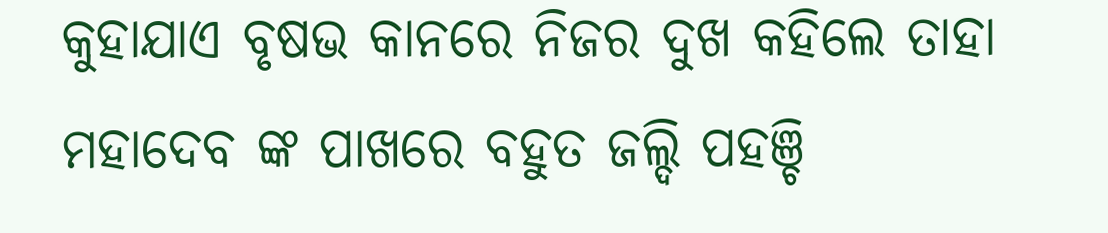କୁହାଯାଏ ବୃଷଭ କାନରେ ନିଜର ଦୁଖ କହିଲେ ତାହା ମହାଦେବ ଙ୍କ ପାଖରେ ବହୁତ ଜଲ୍ଦି ପହଞ୍ଚି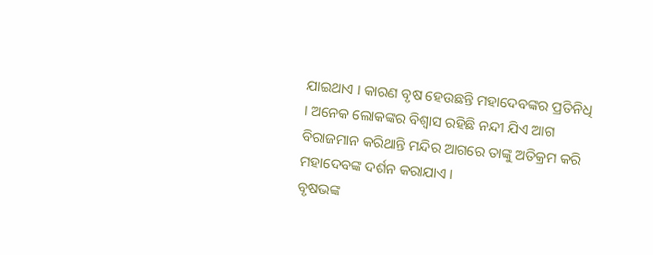ଯାଇଥାଏ । କାରଣ ବୃଷ ହେଉଛନ୍ତି ମହାଦେବଙ୍କର ପ୍ରତିନିଧି । ଅନେକ ଲୋକଙ୍କର ବିଶ୍ଵାସ ରହିଛି ନନ୍ଦୀ ଯିଏ ଆଗ ବିରାଜମାନ କରିଥାନ୍ତି ମନ୍ଦିର ଆଗରେ ତାଙ୍କୁ ଅତିକ୍ରମ କରି ମହାଦେବଙ୍କ ଦର୍ଶନ କରାଯାଏ ।
ବୃଷଭଙ୍କ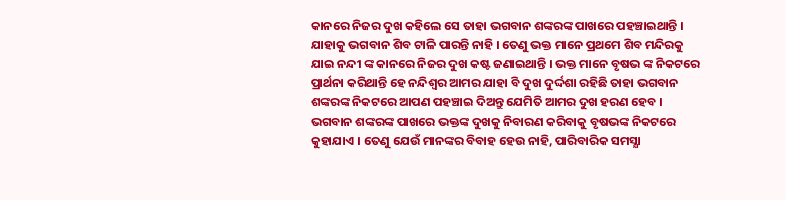କାନରେ ନିଜର ଦୁଖ କହିଲେ ସେ ତାହା ଭଗବାନ ଶଙ୍କରଙ୍କ ପାଖରେ ପହଞ୍ଚାଇଥାନ୍ତି । ଯାହାକୁ ଭଗବାନ ଶିବ ଟାଳି ପାରନ୍ତି ନାହି । ତେଣୁ ଭକ୍ତ ମାନେ ପ୍ରଥମେ ଶିବ ମନ୍ଦିରକୁ ଯାଇ ନନ୍ଦୀ ଙ୍କ କାନରେ ନିଜର ଦୁଖ କଷ୍ଟ ଜଣାଇଥାନ୍ତି । ଭକ୍ତ ମାନେ ବୃଷଭ ଙ୍କ ନିକଟରେ ପ୍ରାର୍ଥନା କରିଥାନ୍ତି ହେ ନନ୍ଦିଶ୍ଵର ଆମର ଯାହା ବି ଦୁଖ ଦୁର୍ଦ୍ଦଶା ରହିଛି ତାହା ଭଗବାନ ଶଙ୍କରଙ୍କ ନିକଟରେ ଆପଣ ପହଞ୍ଚାଇ ଦିଅନ୍ତୁ ଯେମିତି ଆମର ଦୁଖ ହରଣ ହେବ ।
ଭଗବାନ ଶଙ୍କରଙ୍କ ପାଖରେ ଭକ୍ତଙ୍କ ଦୁଖକୁ ନିବାରଣ କରିବାକୁ ବୃଷଭଙ୍କ ନିକଟରେ କୁହାଯାଏ । ତେଣୁ ଯେଉଁ ମାନଙ୍କର ବିବାହ ହେଉ ନାହି, ପାରିବାରିକ ସମସ୍ଯା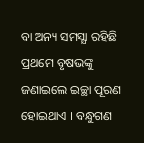ବା ଅନ୍ୟ ସମସ୍ଯା ରହିଛି ପ୍ରଥମେ ବୃଷଭଙ୍କୁ ଜଣାଇଲେ ଇଚ୍ଛା ପୂରଣ ହୋଇଥାଏ । ବନ୍ଧୁଗଣ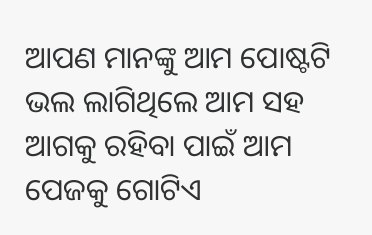ଆପଣ ମାନଙ୍କୁ ଆମ ପୋଷ୍ଟଟି ଭଲ ଲାଗିଥିଲେ ଆମ ସହ ଆଗକୁ ରହିବା ପାଇଁ ଆମ ପେଜକୁ ଗୋଟିଏ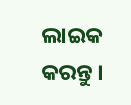ଲାଇକ କରନ୍ତୁ ।